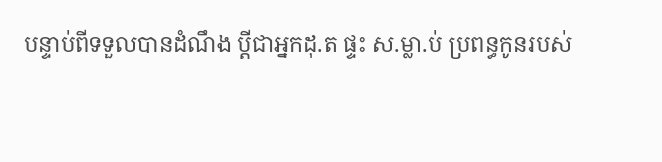បន្ទាប់ពីទទួលបានដំណឹង ប្តីជាអ្នកដុ.ត ផ្ទះ ស.ម្លា.ប់ ប្រពន្ធកូនរបស់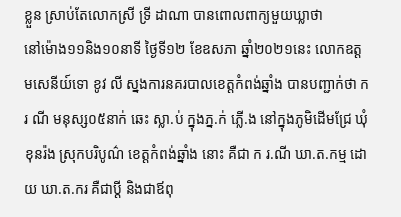ខ្លួន ស្រាប់តែលោកស្រី ទ្រី ដាណា បានពោលពាក្យមួយឃ្លាថា
នៅម៉ោង១១និង១០នាទី ថ្ងៃទី១២ ខែឧសភា ឆ្នាំ២០២១នេះ លោកឧត្តមសេនីយ៍ទោ ខូវ លី ស្នងការនគរបាលខេត្តកំពង់ឆ្នាំង បានបញ្ជាក់ថា ក រ ណី មនុស្ស០៥នាក់ ឆេះ ស្លា.ប់ ក្នុងភ្ន.ក់ ភ្លើ.ង នៅក្នុងភូមិដើមជ្រែ ឃុំខុនរ៉ង ស្រុកបរិបូណ៌ ខេត្តកំពង់ឆ្នាំង នោះ គឺជា ក រ.ណី ឃា.ត.កម្ម ដោយ ឃា.ត.ករ គឺជាប្តី និងជាឪពុ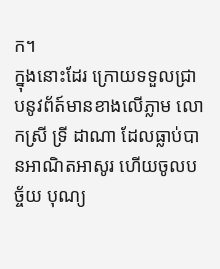ក។
ក្នុងនោះដែរ ក្រោយទទួលជ្រាបនូវព័ត៍មានខាងលេីភ្លាម លោកស្រី ទ្រី ដាណា ដែលធ្លាប់បានអាណិតអាសូរ ហេីយចូលបច្ច័យ បុណ្យ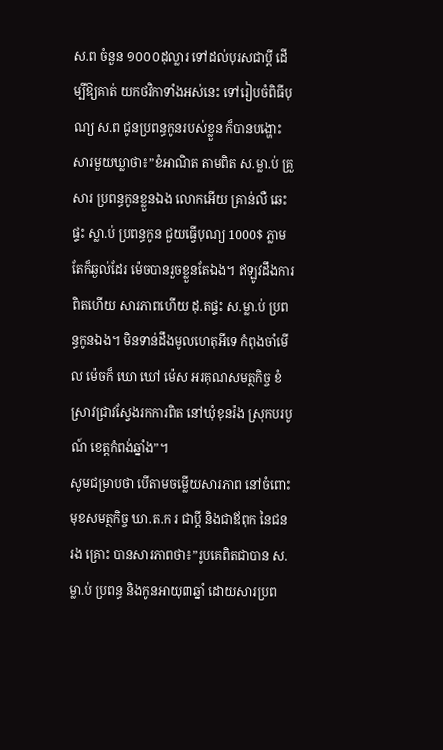ស.ព ចំនួន ១០០០ដុល្លារ ទៅដល់បុរសជាប្ដី ដេីម្បីឱ្យគាត់ យកថវិកាទាំងអស់នេះ ទៅរៀបចំពិធីបុណ្យ ស.ព ជូនប្រពន្ធកូនរបស់ខ្លួន ក៏បានបង្ហោះសារមួយឃ្លាថា៖”ខំអាណិត តាមពិត ស.ម្លា.ប់ គ្រួសារ ប្រពន្ធកូនខ្លួនឯង លោកអើយ គ្រាន់លឺ ឆេះ ផ្ទះ ស្លា.ប់ ប្រពន្ធកូន ជួយធ្វើបុណ្យ 1000$ ភ្លាម តែក៏ឆ្ងល់ដែរ ម៉េចបានរួចខ្លួនតែឯង។ ឥឡូវដឹងការពិតហើយ សារភាពហើយ ដុ.តផ្ទះ ស.ម្លា.ប់ ប្រពន្ធកូនឯង។ មិនទាន់ដឹងមូលហេតុអីទេ កំពុងចាំមើល ម៉េចក៏ ឃោ ឃៅ ម៉េស អរគុណសមត្ថកិច្ច ខំស្រាវជ្រាវស្វែងរកការពិត នៅឃុំខុនរ៉ង ស្រុកបរបូណ៍ ខេត្តកំពង់ឆ្នាំង”។
សូមជម្រាបថា បេីតាមចម្លេីយសារភាព នៅចំពោះមុខសមត្ថកិច្ច ឃា.ត.ក រ ជាប្ដី និងជាឪពុក នៃជន រង គ្រោះ បានសារភាពថា៖”រូបគេពិតជាបាន ស.ម្លា.ប់ ប្រពន្ធ និងកូនអាយុ៣ឆ្នាំ ដោយសារប្រព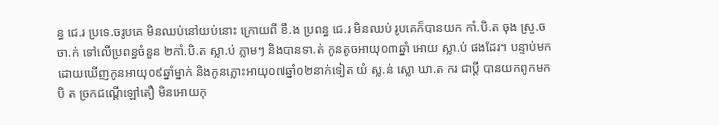ន្ធ ជេ.រ ប្រទេ.ចរូបគេ មិនឈប់នៅយប់នោះ ក្រោយពី ខឹ.ង ប្រពន្ធ ជេ.រ មិនឈប់ រូបគេក៏បានយក កាំ.បិ.ត ចុង ស្រួ.ច ចា.ក់ ទៅលើប្រពន្ធចំនួន ២កាំ.បិ.ត ស្លា.ប់ ភ្លាមៗ និងបានទា.ត់ កូនតូចអាយុ០៣ឆ្នាំ អោយ ស្លា.ប់ ផងដែរ។ បន្ទាប់មកដោយឃើញកូនអាយុ០៩ឆ្នាំម្នាក់ និងកូនភ្លោះអាយុ០៧ឆ្នាំ០២នាក់ទៀត យំ ស្ល.ន់ ស្លោ ឃា.ត ករ ជាប្តី បានយកពូកមក បិ ត ច្រកជណ្តើឡៅតឿ មិនអោយកុ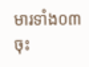មារទាំង០៣ចុះ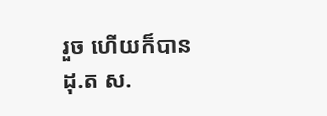រួច ហើយក៏បាន ដុ.ត ស.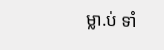ម្លា.ប់ ទាំ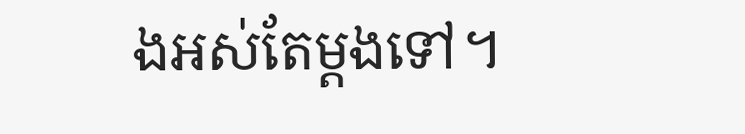ងអស់តែម្តងទៅ។